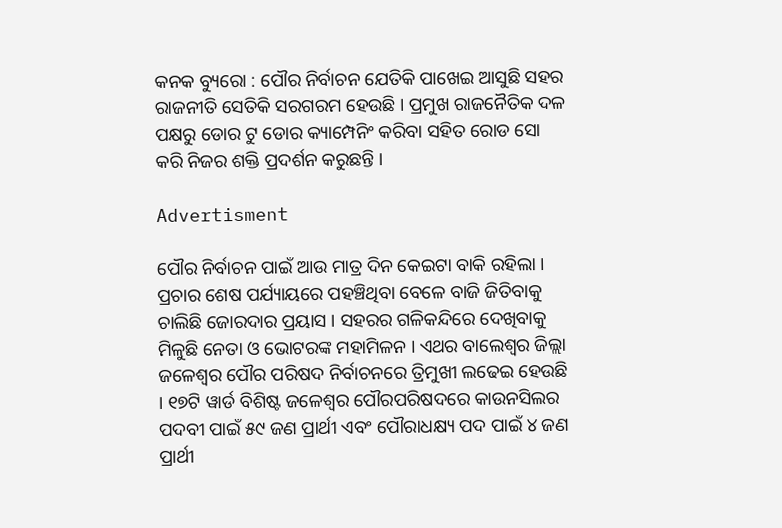କନକ ବ୍ୟୁରୋ : ପୌର ନିର୍ବାଚନ ଯେତିକି ପାଖେଇ ଆସୁଛି ସହର ରାଜନୀତି ସେତିକି ସରଗରମ ହେଉଛି । ପ୍ରମୁଖ ରାଜନୈତିକ ଦଳ ପକ୍ଷରୁ ଡୋର ଟୁ ଡୋର କ୍ୟାମ୍ପେନିଂ କରିବା ସହିତ ରୋଡ ସୋ କରି ନିଜର ଶକ୍ତି ପ୍ରଦର୍ଶନ କରୁଛନ୍ତି ।

Advertisment

ପୌର ନିର୍ବାଚନ ପାଇଁ ଆଉ ମାତ୍ର ଦିନ କେଇଟା ବାକି ରହିଲା । ପ୍ରଚାର ଶେଷ ପର୍ଯ୍ୟାୟରେ ପହଞ୍ଚିଥିବା ବେଳେ ବାଜି ଜିତିବାକୁ ଚାଲିଛି ଜୋରଦାର ପ୍ରୟାସ । ସହରର ଗଳିକନ୍ଦିରେ ଦେଖିବାକୁ ମିଳୁଛି ନେତା ଓ ଭୋଟରଙ୍କ ମହାମିଳନ । ଏଥର ବାଲେଶ୍ୱର ଜିଲ୍ଲା ଜଳେଶ୍ୱର ପୌର ପରିଷଦ ନିର୍ବାଚନରେ ତ୍ରିମୁଖୀ ଲଢେଇ ହେଉଛି । ୧୭ଟି ୱାର୍ଡ ବିଶିଷ୍ଟ ଜଳେଶ୍ୱର ପୌରପରିଷଦରେ କାଉନସିଲର ପଦବୀ ପାଇଁ ୫୯ ଜଣ ପ୍ରାର୍ଥୀ ଏବଂ ପୌରାଧକ୍ଷ୍ୟ ପଦ ପାଇଁ ୪ ଜଣ ପ୍ରାର୍ଥୀ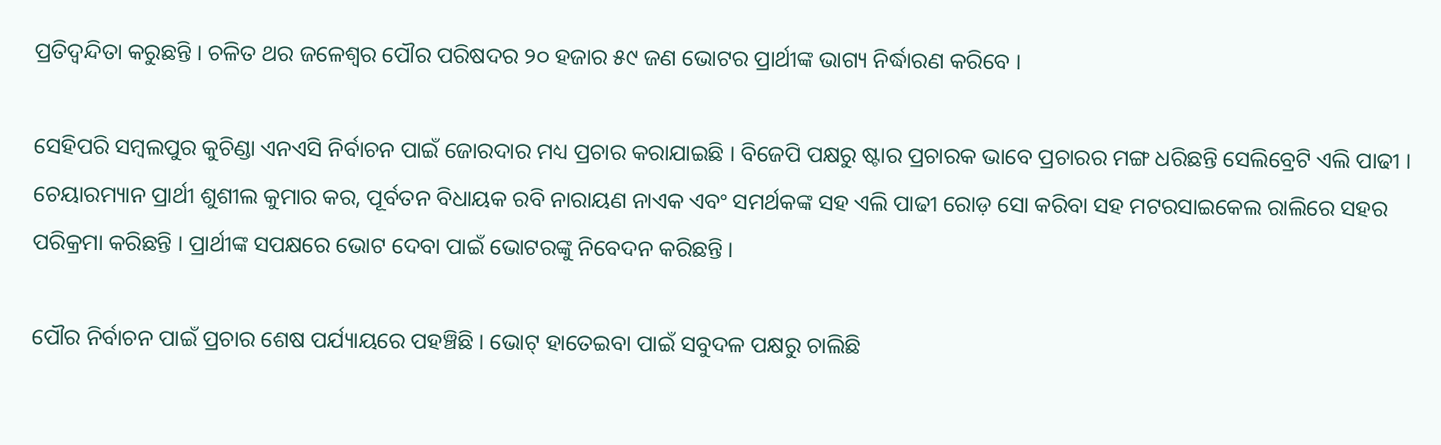ପ୍ରତିଦ୍ୱନ୍ଦିତା କରୁଛନ୍ତି । ଚଳିତ ଥର ଜଳେଶ୍ୱର ପୌର ପରିଷଦର ୨୦ ହଜାର ୫୯ ଜଣ ଭୋଟର ପ୍ରାର୍ଥୀଙ୍କ ଭାଗ୍ୟ ନିର୍ଦ୍ଧାରଣ କରିବେ ।

ସେହିପରି ସମ୍ବଲପୁର କୁଚିଣ୍ଡା ଏନଏସି ନିର୍ବାଚନ ପାଇଁ ଜୋରଦାର ମଧ୍ୟ ପ୍ରଚାର କରାଯାଇଛି । ବିଜେପି ପକ୍ଷରୁ ଷ୍ଟାର ପ୍ରଚାରକ ଭାବେ ପ୍ରଚାରର ମଙ୍ଗ ଧରିଛନ୍ତି ସେଲିବ୍ରେଟି ଏଲି ପାଢୀ । ଚେୟାରମ୍ୟାନ ପ୍ରାର୍ଥୀ ଶୁଶୀଲ କୁମାର କର, ପୂର୍ବତନ ବିଧାୟକ ରବି ନାରାୟଣ ନାଏକ ଏବଂ ସମର୍ଥକଙ୍କ ସହ ଏଲି ପାଢୀ ରୋଡ଼ ସୋ କରିବା ସହ ମଟରସାଇକେଲ ରାଲିରେ ସହର ପରିକ୍ରମା କରିଛନ୍ତି । ପ୍ରାର୍ଥୀଙ୍କ ସପକ୍ଷରେ ଭୋଟ ଦେବା ପାଇଁ ଭୋଟରଙ୍କୁ ନିବେଦନ କରିଛନ୍ତି ।

ପୌର ନିର୍ବାଚନ ପାଇଁ ପ୍ରଚାର ଶେଷ ପର୍ଯ୍ୟାୟରେ ପହଞ୍ଚିଛି । ଭୋଟ୍ ହାତେଇବା ପାଇଁ ସବୁଦଳ ପକ୍ଷରୁ ଚାଲିଛି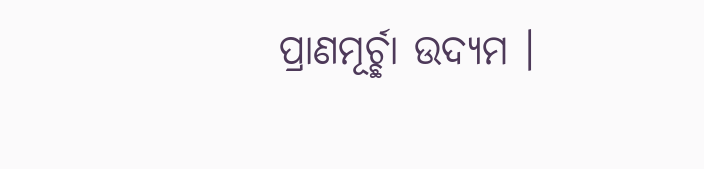ପ୍ରାଣମୂର୍ଚ୍ଛା ଉଦ୍ୟମ ।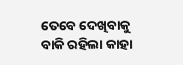ତେବେ ଦେଖିବାକୁ ବାକି ରହିଲା କାହା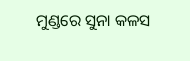ମୁଣ୍ଡରେ ସୁନା କଳସ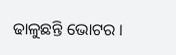ଢାଳୁଛନ୍ତି ଭୋଟର ।